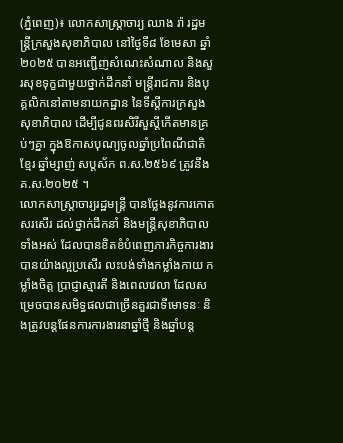(ភ្នំពេញ)៖ លោកសាស្រ្តាចារ្យ ឈាង រ៉ា រដ្ឋមន្រ្តីក្រសួងសុខាភិបាល នៅថ្ងៃទី៨ ខែមេសា ឆ្នាំ២០២៥ បានអញ្ជើញសំណេះសំណាល និងសួរសុខទុក្ខជាមួយថ្នាក់ដឹកនាំ មន្រ្តីរាជការ និងបុគ្គលិកនៅតាមនាយកដ្ឋាន នៃទីស្តីការក្រសួងសុខាភិបាល ដើម្បីជូនពរសិរីសួស្ដីកើតមានគ្រប់ៗគ្នា ក្នុងឱកាសបុណ្យចូលឆ្នាំប្រពៃណីជាតិខ្មែរ ឆ្នាំម្សាញ់ សប្តស័ក ព.ស.២៥៦៩ ត្រូវនឹងគ.ស.២០២៥ ។
លោកសាស្រ្តាចារ្យរដ្ឋមន្រ្តី បានថ្លែងនូវការកោតសរសើរ ដល់ថ្នាក់ដឹកនាំ និងមន្រ្តីសុខាភិបាលទាំងអស់ ដែលបានខិតខំបំពេញភារកិច្ចការងារបានយ៉ាងល្អប្រសើរ លះបង់ទាំងកម្លាំងកាយ កម្លាំងចិត្ត ប្រាជ្ញាស្មារតី និងពេលវេលា ដែលសម្រេចបានសមិទ្ធផលជាច្រើនគួរជាទីមោទនៈ និងត្រូវបន្តផែនការការងារនាឆ្នាំថ្មី និងឆ្នាំបន្ត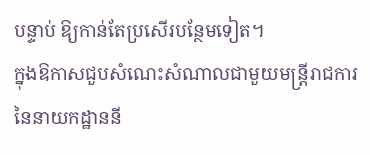បន្ទាប់ ឱ្យកាន់តែប្រសើរបន្ថែមទៀត។
ក្នុងឱកាសជួបសំណេះសំណាលជាមួយមន្ត្រីរាជការ នៃនាយកដ្ឋាននី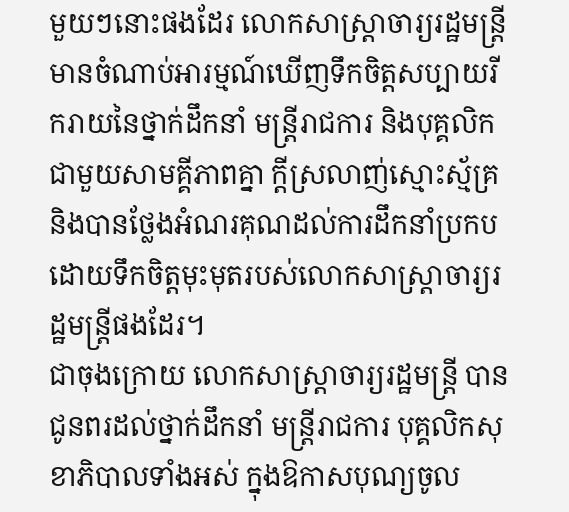មួយៗនោះផងដែរ លោកសាស្ត្រាចារ្យរដ្ឋមន្ត្រី មានចំណាប់អារម្មណ៍ឃើញទឹកចិត្តសប្បាយរីករាយនៃថ្នាក់ដឹកនាំ មន្ត្រីរាជការ និងបុគ្គលិក ជាមួយសាមគ្គីភាពគ្នា ក្តីស្រលាញ់ស្មោះស្ម័គ្រ និងបានថ្លែងអំណរគុណដល់ការដឹកនាំប្រកបដោយទឹកចិត្តមុះមុតរបស់លោកសាស្រ្តាចារ្យរដ្ឋមន្ត្រីផងដែរ។
ជាចុងក្រោយ លោកសាស្រ្តាចារ្យរដ្ឋមន្រ្តី បានជូនពរដល់ថ្នាក់ដឹកនាំ មន្ត្រីរាជការ បុគ្គលិកសុខាភិបាលទាំងអស់ ក្នុងឱកាសបុណ្យចូល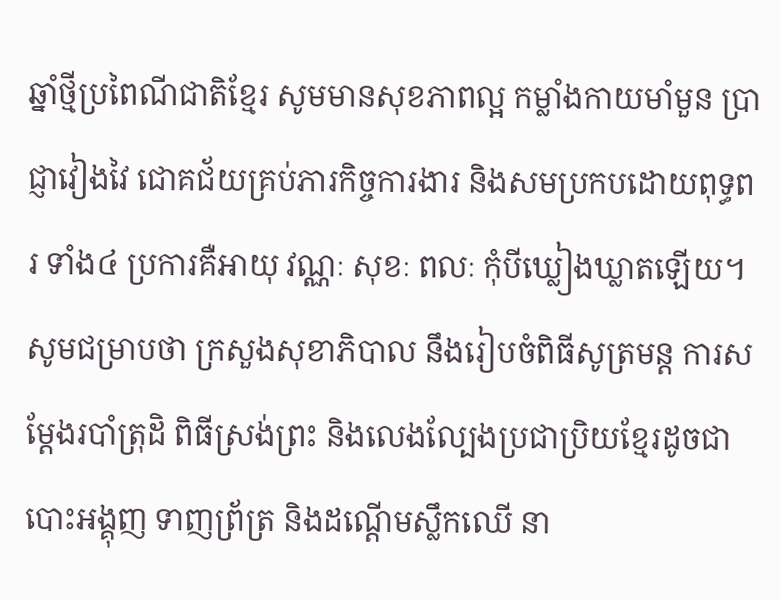ឆ្នាំថ្មីប្រពៃណីជាតិខ្មែរ សូមមានសុខភាពល្អ កម្លាំងកាយមាំមួន ប្រាជ្ញាវៀងវៃ ជោគជ័យគ្រប់ភារកិច្ចការងារ និងសមប្រកបដោយពុទ្ធពរ ទាំង៤ ប្រការគឺអាយុ វណ្ណៈ សុខៈ ពលៈ កុំបីឃ្លៀងឃ្លាតឡើយ។
សូមជម្រាបថា ក្រសួងសុខាភិបាល នឹងរៀបចំពិធីសូត្រមន្ត ការសម្ដែងរបាំត្រុដិ ពិធីស្រង់ព្រះ និងលេងល្បែងប្រជាប្រិយខ្មែរដូចជា បោះអង្គុញ ទាញព្រ័ត្រ និងដណ្តើមស្លឹកឈើ នា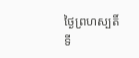ថ្ងៃព្រហស្បតិ៍ ទី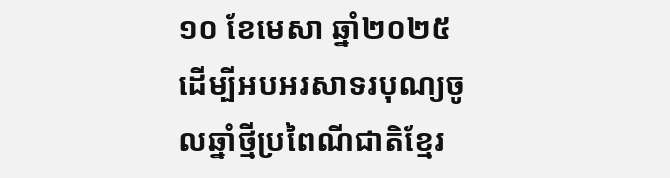១០ ខែមេសា ឆ្នាំ២០២៥ ដើម្បីអបអរសាទរបុណ្យចូលឆ្នាំថ្មីប្រពៃណីជាតិខ្មែរ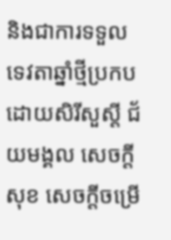និងជាការទទួលទេវតាឆ្នាំថ្មីប្រកបដោយសិរីសួស្ដី ជ័យមង្គល សេចក្ដីសុខ សេចក្ដីចម្រើ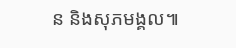ន និងសុភមង្គល៕